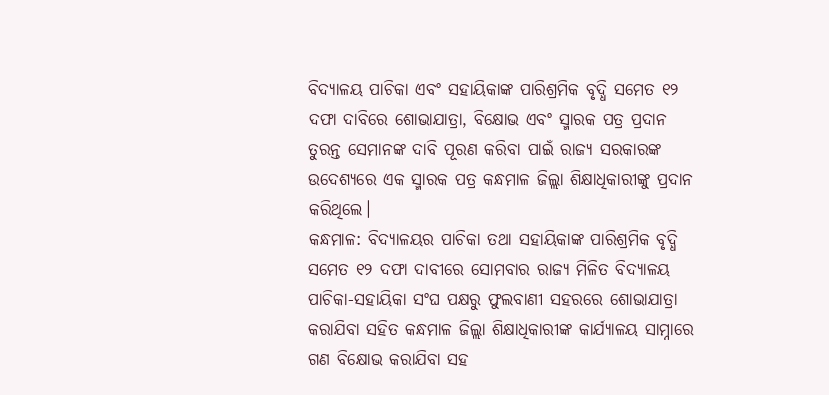ବିଦ୍ୟାଳୟ ପାଚିକା ଏବଂ ସହାୟିକାଙ୍କ ପାରିଶ୍ରମିକ ବୃଦ୍ଧି ସମେତ ୧୨ ଦଫା ଦାବିରେ ଶୋଭାଯାତ୍ରା, ବିକ୍ଷୋଭ ଏବଂ ସ୍ମାରକ ପତ୍ର ପ୍ରଦାନ
ତୁରନ୍ତ ସେମାନଙ୍କ ଦାବି ପୂରଣ କରିବା ପାଇଁ ରାଜ୍ୟ ସରକାରଙ୍କ ଉଦେଶ୍ୟରେ ଏକ ସ୍ମାରକ ପତ୍ର କନ୍ଧମାଳ ଜିଲ୍ଲା ଶିକ୍ଷାଧିକାରୀଙ୍କୁ ପ୍ରଦାନ କରିଥିଲେ।
କନ୍ଧମାଳ: ବିଦ୍ୟାଳୟର ପାଚିକା ତଥା ସହାୟିକାଙ୍କ ପାରିଶ୍ରମିକ ବୃଦ୍ଧି ସମେତ ୧୨ ଦଫା ଦାବୀରେ ସୋମବାର ରାଜ୍ୟ ମିଳିତ ବିଦ୍ୟାଳୟ ପାଚିକା-ସହାୟିକା ସଂଘ ପକ୍ଷରୁ ଫୁଲବାଣୀ ସହରରେ ଶୋଭାଯାତ୍ରା କରାଯିବା ସହିତ କନ୍ଧମାଳ ଜିଲ୍ଲା ଶିକ୍ଷାଧିକାରୀଙ୍କ କାର୍ଯ୍ୟାଳୟ ସାମ୍ନାରେ ଗଣ ବିକ୍ଷୋଭ କରାଯିବା ସହ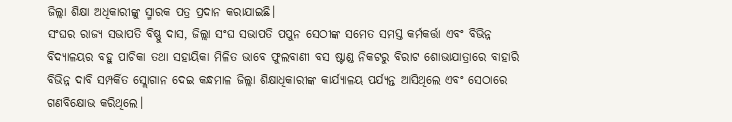ଜିଲ୍ଲା ଶିକ୍ଷା ଅଧିକାରୀଙ୍କୁ ସ୍ମାରକ ପତ୍ର ପ୍ରଦାନ କରାଯାଇଛି।
ସଂଘର ରାଜ୍ୟ ସଭାପତି ବିଷ୍ଣୁ ଦାସ, ଜିଲ୍ଲା ସଂଘ ସଭାପତି ପପୁନ ସେଠୀଙ୍କ ସମେତ ସମସ୍ତ କର୍ମକର୍ତ୍ତା ଏବଂ ବିଭିନ୍ନ ବିଦ୍ୟାଳୟର ବହୁ ପାଚିକା ତଥା ସହାୟିକା ମିଳିତ ଭାବେ ଫୁଲବାଣୀ ବସ ଷ୍ଟାଣ୍ଡ ନିକଟରୁ ବିରାଟ ଶୋଭାଯାତ୍ରାରେ ବାହାରି ବିଭିନ୍ନ ଦାବି ସମ୍ପର୍କିତ ସ୍ଲୋଗାନ ଦେଇ କନ୍ଧମାଳ ଜିଲ୍ଲା ଶିକ୍ଷାଧିକାରୀଙ୍କ କାର୍ଯ୍ୟାଳୟ ପର୍ଯ୍ୟନ୍ତ ଆସିଥିଲେ ଏବଂ ସେଠାରେ ଗଣବିକ୍ଷୋଭ କରିଥିଲେ।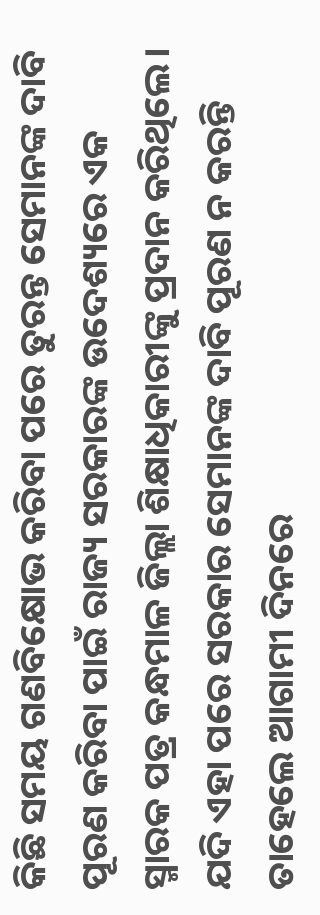କିଛି ସମୟ ଗଣବିକ୍ଷୋଭ କରିବା ପରେ ତୁରନ୍ତ ସେମାନଙ୍କ ଦାବି ପୂରଣ କରିବା ପାଇଁ ରାଜ୍ୟ ସରକାରଙ୍କ ଉଦେଶ୍ୟରେ ଏକ ସ୍ମାରକ ପତ୍ର କନ୍ଧମାଳ ଜିଲ୍ଲା ଶିକ୍ଷାଧିକାରୀଙ୍କୁ ପ୍ରଦାନ କରିଥିଲେ। ଯଦି ଏହା ପରେ ସରକାର ସେମାନଙ୍କ ଦାବି ପୂରଣ ନ କରନ୍ତି ତାହେଲେ ଆଗାମୀ ଦିନରେ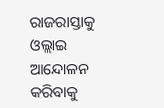ରାଜରାସ୍ତାକୁ ଓଲ୍ଲାଇ ଆନ୍ଦୋଳନ କରିବାକୁ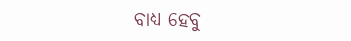ବାଧ୍ୟ ହେବୁ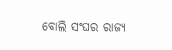ବୋଲି ସଂଘର ରାଜ୍ୟ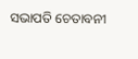ସଭାପତି ଚେତାବନୀ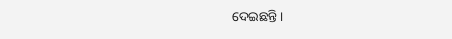ଦେଇଛନ୍ତି।